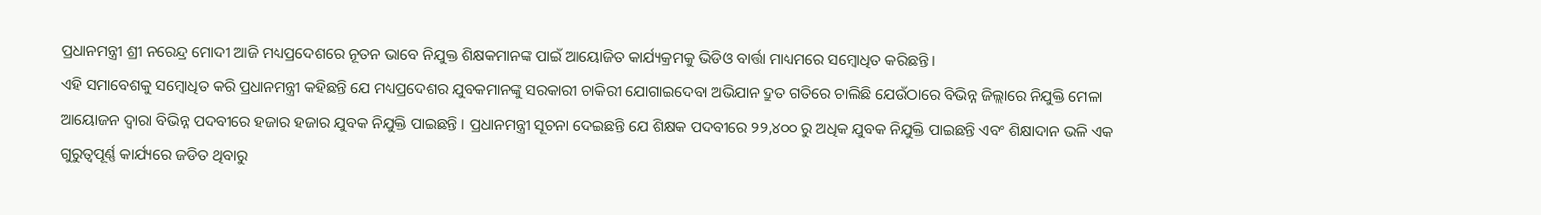ପ୍ରଧାନମନ୍ତ୍ରୀ ଶ୍ରୀ ନରେନ୍ଦ୍ର ମୋଦୀ ଆଜି ମଧ୍ୟପ୍ରଦେଶରେ ନୂତନ ଭାବେ ନିଯୁକ୍ତ ଶିକ୍ଷକମାନଙ୍କ ପାଇଁ ଆୟୋଜିତ କାର୍ଯ୍ୟକ୍ରମକୁ ଭିଡିଓ ବାର୍ତ୍ତା ମାଧ୍ୟମରେ ସମ୍ବୋଧିତ କରିଛନ୍ତି ।
ଏହି ସମାବେଶକୁ ସମ୍ବୋଧିତ କରି ପ୍ରଧାନମନ୍ତ୍ରୀ କହିଛନ୍ତି ଯେ ମଧ୍ୟପ୍ରଦେଶର ଯୁବକମାନଙ୍କୁ ସରକାରୀ ଚାକିରୀ ଯୋଗାଇଦେବା ଅଭିଯାନ ଦ୍ରୁତ ଗତିରେ ଚାଲିଛି ଯେଉଁଠାରେ ବିଭିନ୍ନ ଜିଲ୍ଲାରେ ନିଯୁକ୍ତି ମେଳା ଆୟୋଜନ ଦ୍ୱାରା ବିଭିନ୍ନ ପଦବୀରେ ହଜାର ହଜାର ଯୁବକ ନିଯୁକ୍ତି ପାଇଛନ୍ତି । ପ୍ରଧାନମନ୍ତ୍ରୀ ସୂଚନା ଦେଇଛନ୍ତି ଯେ ଶିକ୍ଷକ ପଦବୀରେ ୨୨,୪୦୦ ରୁ ଅଧିକ ଯୁବକ ନିଯୁକ୍ତି ପାଇଛନ୍ତି ଏବଂ ଶିକ୍ଷାଦାନ ଭଳି ଏକ ଗୁରୁତ୍ୱପୂର୍ଣ୍ଣ କାର୍ଯ୍ୟରେ ଜଡିତ ଥିବାରୁ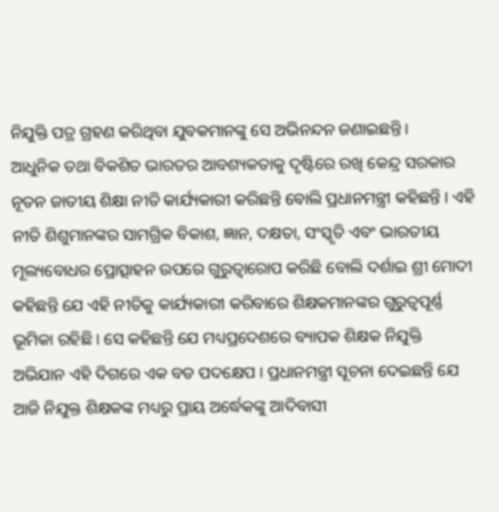ନିଯୁକ୍ତି ପତ୍ର ଗ୍ରହଣ କରିଥିବା ଯୁବକମାନଙ୍କୁ ସେ ଅଭିନନ୍ଦନ ଜଣାଇଛନ୍ତି ।
ଆଧୁନିକ ତଥା ବିକଶିତ ଭାରତର ଆବଶ୍ୟକତାକୁ ଦୃଷ୍ଟିରେ ରଖି କେନ୍ଦ୍ର ସରକାର ନୂତନ ଜାତୀୟ ଶିକ୍ଷା ନୀତି କାର୍ଯ୍ୟକାରୀ କରିଛନ୍ତି ବୋଲି ପ୍ରଧାନମନ୍ତ୍ରୀ କହିଛନ୍ତି । ଏହି ନୀତି ଶିଶୁମାନଙ୍କର ସାମଗ୍ରିକ ବିକାଶ, ଜ୍ଞାନ, ଦକ୍ଷତା, ସଂସ୍କୃତି ଏବଂ ଭାରତୀୟ ମୂଲ୍ୟବୋଧର ପ୍ରୋତ୍ସାହନ ଉପରେ ଗୁରୁତ୍ୱାରୋପ କରିଛି ବୋଲି ଦର୍ଶାଇ ଶ୍ରୀ ମୋଦୀ କହିଛନ୍ତି ଯେ ଏହି ନୀତିକୁ କାର୍ଯ୍ୟକାରୀ କରିବାରେ ଶିକ୍ଷକମାନଙ୍କର ଗୁରୁତ୍ୱପୂର୍ଣ୍ଣ ଭୂମିକା ରହିଛି । ସେ କହିଛନ୍ତି ଯେ ମଧ୍ୟପ୍ରଦେଶରେ ବ୍ୟାପକ ଶିକ୍ଷକ ନିଯୁକ୍ତି ଅଭିଯାନ ଏହି ଦିଗରେ ଏକ ବଡ ପଦକ୍ଷେପ । ପ୍ରଧାନମନ୍ତ୍ରୀ ସୂଚନା ଦେଇଛନ୍ତି ଯେ ଆଜି ନିଯୁକ୍ତ ଶିକ୍ଷକଙ୍କ ମଧ୍ୟରୁ ପ୍ରାୟ ଅର୍ଦ୍ଧେକଙ୍କୁ ଆଦିବାସୀ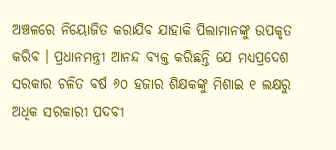ଅଞ୍ଚଳରେ ନିୟୋଜିତ କରାଯିବ ଯାହାକି ପିଲାମାନଙ୍କୁ ଉପକୃତ କରିବ । ପ୍ରଧାନମନ୍ତ୍ରୀ ଆନନ୍ଦ ବ୍ୟକ୍ତ କରିଛନ୍ତି ଯେ ମଧ୍ୟପ୍ରଦେଶ ସରକାର ଚଳିତ ବର୍ଷ ୬୦ ହଜାର ଶିକ୍ଷକଙ୍କୁ ମିଶାଇ ୧ ଲକ୍ଷରୁ ଅଧିକ ସରକାରୀ ପଦବୀ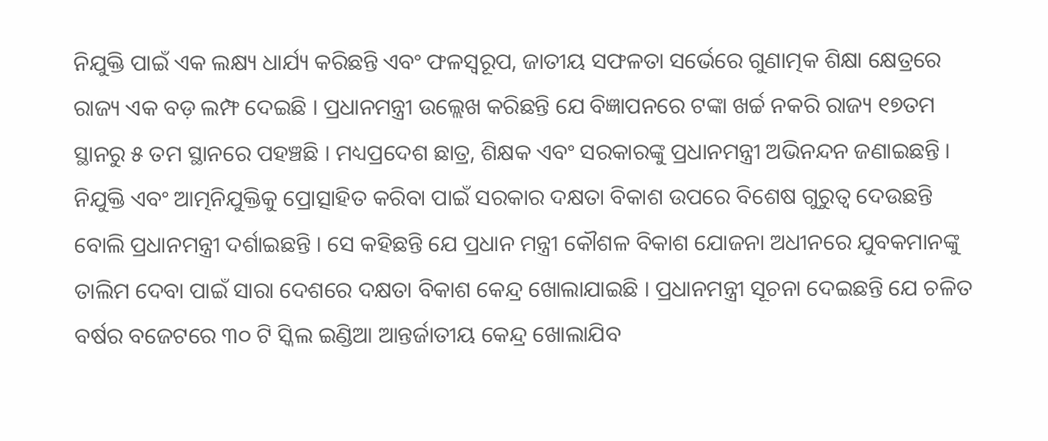ନିଯୁକ୍ତି ପାଇଁ ଏକ ଲକ୍ଷ୍ୟ ଧାର୍ଯ୍ୟ କରିଛନ୍ତି ଏବଂ ଫଳସ୍ୱରୂପ, ଜାତୀୟ ସଫଳତା ସର୍ଭେରେ ଗୁଣାତ୍ମକ ଶିକ୍ଷା କ୍ଷେତ୍ରରେ ରାଜ୍ୟ ଏକ ବଡ଼ ଲମ୍ଫ ଦେଇଛି । ପ୍ରଧାନମନ୍ତ୍ରୀ ଉଲ୍ଲେଖ କରିଛନ୍ତି ଯେ ବିଜ୍ଞାପନରେ ଟଙ୍କା ଖର୍ଚ୍ଚ ନକରି ରାଜ୍ୟ ୧୭ତମ ସ୍ଥାନରୁ ୫ ତମ ସ୍ଥାନରେ ପହଞ୍ଚଛି । ମଧ୍ୟପ୍ରଦେଶ ଛାତ୍ର, ଶିକ୍ଷକ ଏବଂ ସରକାରଙ୍କୁ ପ୍ରଧାନମନ୍ତ୍ରୀ ଅଭିନନ୍ଦନ ଜଣାଇଛନ୍ତି ।
ନିଯୁକ୍ତି ଏବଂ ଆତ୍ମନିଯୁକ୍ତିକୁ ପ୍ରୋତ୍ସାହିତ କରିବା ପାଇଁ ସରକାର ଦକ୍ଷତା ବିକାଶ ଉପରେ ବିଶେଷ ଗୁରୁତ୍ୱ ଦେଉଛନ୍ତି ବୋଲି ପ୍ରଧାନମନ୍ତ୍ରୀ ଦର୍ଶାଇଛନ୍ତି । ସେ କହିଛନ୍ତି ଯେ ପ୍ରଧାନ ମନ୍ତ୍ରୀ କୌଶଳ ବିକାଶ ଯୋଜନା ଅଧୀନରେ ଯୁବକମାନଙ୍କୁ ତାଲିମ ଦେବା ପାଇଁ ସାରା ଦେଶରେ ଦକ୍ଷତା ବିକାଶ କେନ୍ଦ୍ର ଖୋଲାଯାଇଛି । ପ୍ରଧାନମନ୍ତ୍ରୀ ସୂଚନା ଦେଇଛନ୍ତି ଯେ ଚଳିତ ବର୍ଷର ବଜେଟରେ ୩୦ ଟି ସ୍କିଲ ଇଣ୍ଡିଆ ଆନ୍ତର୍ଜାତୀୟ କେନ୍ଦ୍ର ଖୋଲାଯିବ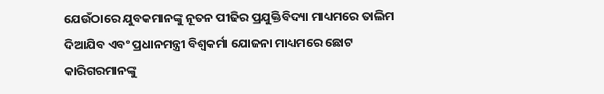ଯେଉଁଠାରେ ଯୁବକମାନଙ୍କୁ ନୂତନ ପୀଢିର ପ୍ରଯୁକ୍ତିବିଦ୍ୟା ମାଧ୍ୟମରେ ତାଲିମ ଦିଆଯିବ ଏବଂ ପ୍ରଧାନମନ୍ତ୍ରୀ ବିଶ୍ୱକର୍ମା ଯୋଜନା ମାଧ୍ୟମରେ ଛୋଟ କାରିଗରମାନଙ୍କୁ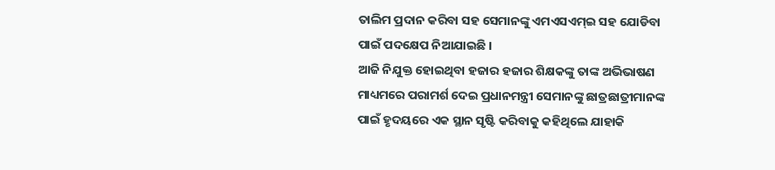ତାଲିମ ପ୍ରଦାନ କରିବା ସହ ସେମାନଙ୍କୁ ଏମଏସଏମ୍ଇ ସହ ଯୋଡିବା ପାଇଁ ପଦକ୍ଷେପ ନିଆଯାଇଛି ।
ଆଜି ନିଯୁକ୍ତ ହୋଇଥିବା ହଜାର ହଜାର ଶିକ୍ଷକଙ୍କୁ ତାଙ୍କ ଅଭିଭାଷଣ ମାଧ୍ୟମରେ ପରାମର୍ଶ ଦେଇ ପ୍ରଧାନମନ୍ତ୍ରୀ ସେମାନଙ୍କୁ ଛାତ୍ରଛାତ୍ରୀମାନଙ୍କ ପାଇଁ ହୃଦୟରେ ଏକ ସ୍ଥାନ ସୃଷ୍ଟି କରିବାକୁ କହିଥିଲେ ଯାହାକି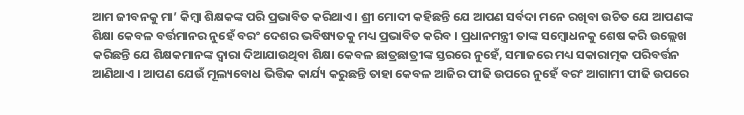ଆମ ଜୀବନକୁ ମା’ କିମ୍ବା ଶିକ୍ଷକଙ୍କ ପରି ପ୍ରଭାବିତ କରିଥାଏ । ଶ୍ରୀ ମୋଦୀ କହିଛନ୍ତି ଯେ ଆପଣ ସର୍ବଦା ମନେ ରଖିବା ଉଚିତ ଯେ ଆପଣଙ୍କ ଶିକ୍ଷା କେବଳ ବର୍ତ୍ତମାନର ନୁହେଁ ବରଂ ଦେଶର ଭବିଷ୍ୟତକୁ ମଧ୍ୟ ପ୍ରଭାବିତ କରିବ । ପ୍ରଧାନମନ୍ତ୍ରୀ ତାଙ୍କ ସମ୍ବୋଧନକୁ ଶେଷ କରି ଉଲ୍ଲେଖ କରିଛନ୍ତି ଯେ ଶିକ୍ଷକମାନଙ୍କ ଦ୍ୱାରା ଦିଆଯାଉଥିବା ଶିକ୍ଷା କେବଳ ଛାତ୍ରଛାତ୍ରୀଙ୍କ ସ୍ତରରେ ନୁହେଁ, ସମାଜରେ ମଧ୍ୟ ସକାରାତ୍ମକ ପରିବର୍ତ୍ତନ ଆଣିଥାଏ । ଆପଣ ଯେଉଁ ମୂଲ୍ୟବୋଧ ଭିତ୍ତିକ କାର୍ଯ୍ୟ କରୁଛନ୍ତି ତାହା କେବଳ ଆଜିର ପୀଢି ଉପରେ ନୁହେଁ ବରଂ ଆଗାମୀ ପୀଢି ଉପରେ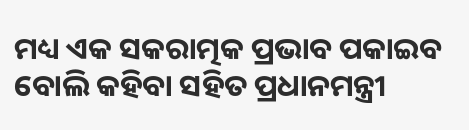ମଧ୍ୟ ଏକ ସକରାତ୍ମକ ପ୍ରଭାବ ପକାଇବ ବୋଲି କହିବା ସହିତ ପ୍ରଧାନମନ୍ତ୍ରୀ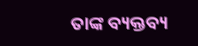ତାଙ୍କ ବ୍ୟକ୍ତବ୍ୟ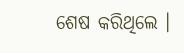ଶେଷ କରିଥିଲେ ।